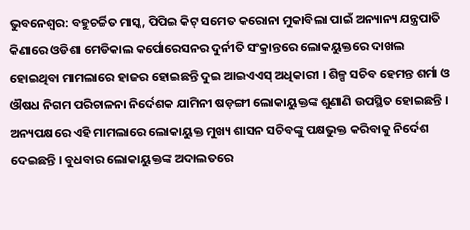ଭୁବନେଶ୍ୱର: ବହୁଚର୍ଚ୍ଚିତ ମାସ୍କ, ପିପିଇ କିଟ୍ ସମେତ କରୋନା ମୁକାବିଲା ପାଇଁ ଅନ୍ୟାନ୍ୟ ଯନ୍ତ୍ରପାତି କିଣାରେ ଓଡିଶା ମେଡିକାଲ କର୍ପୋରେସନର ଦୁର୍ନୀତି ସଂକ୍ରାନ୍ତରେ ଲୋକୟୁକ୍ତରେ ଦାଖଲ ହୋଇଥିବା ମାମଲାରେ ହାଜର ହୋଇଛନ୍ତି ଦୁଇ ଆଇଏଏସ୍ ଅଧିକାରୀ । ଶିଳ୍ପ ସଚିବ ହେମନ୍ତ ଶର୍ମା ଓ ଔଷଧ ନିଗମ ପରିଚାଳନା ନିର୍ଦେଶକ ଯାମିନୀ ଷଡ଼ଙ୍ଗୀ ଲୋକାୟୁକ୍ତଙ୍କ ଶୁଣାଣି ଉପସ୍ଥିତ ହୋଇଛନ୍ତି । ଅନ୍ୟପକ୍ଷରେ ଏହି ମାମଲାରେ ଲୋକାୟୁକ୍ତ ମୁଖ୍ୟ ଶାସନ ସଚିବଙ୍କୁ ପକ୍ଷଭୁକ୍ତ କରିବାକୁ ନିର୍ଦେଶ ଦେଇଛନ୍ତି । ବୁଧବାର ଲୋକାୟୁକ୍ତଙ୍କ ଅଦାଲତରେ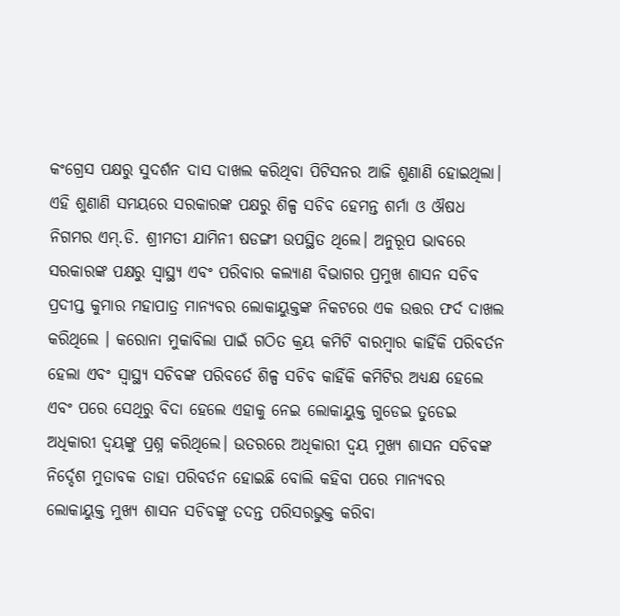କଂଗ୍ରେସ ପକ୍ଷରୁ ସୁଦର୍ଶନ ଦାସ ଦାଖଲ କରିଥିବା ପିଟିସନର ଆଜି ଶୁଣାଣି ହୋଇଥିଲା। ଏହି ଶୁଣାଣି ସମୟରେ ସରକାରଙ୍କ ପକ୍ଷରୁ ଶିଳ୍ପ ସଚିବ ହେମନ୍ତ ଶର୍ମା ଓ ଔଷଧ ନିଗମର ଏମ୍.ଡି. ଶ୍ରୀମତୀ ଯାମିନୀ ଷଡଙ୍ଗୀ ଉପସ୍ଥିତ ଥିଲେ। ଅନୁରୂପ ଭାବରେ ସରକାରଙ୍କ ପକ୍ଷରୁ ସ୍ୱାସ୍ଥ୍ୟ ଏବଂ ପରିବାର କଲ୍ୟାଣ ବିଭାଗର ପ୍ରମୁଖ ଶାସନ ସଚିବ ପ୍ରଦୀପ୍ତ କୁମାର ମହାପାତ୍ର ମାନ୍ୟବର ଲୋକାୟୁକ୍ତଙ୍କ ନିକଟରେ ଏକ ଉତ୍ତର ଫର୍ଦ ଦାଖଲ କରିଥିଲେ । କରୋନା ମୁକାବିଲା ପାଇଁ ଗଠିତ କ୍ରୟ କମିଟି ବାରମ୍ବାର କାହିଁକି ପରିବର୍ତନ ହେଲା ଏବଂ ସ୍ୱାସ୍ଥ୍ୟ ସଚିବଙ୍କ ପରିବର୍ତେ ଶିଳ୍ପ ସଚିବ କାହିଁକି କମିଟିର ଅଧ୍ୟକ୍ଷ ହେଲେ ଏବଂ ପରେ ସେଥିରୁ ବିଦା ହେଲେ ଏହାକୁ ନେଇ ଲୋକାୟୁକ୍ତ ଗୁଡେଇ ତୁଡେଇ ଅଧିକାରୀ ଦ୍ୱୟଙ୍କୁ ପ୍ରଶ୍ନ କରିଥିଲେ। ଉତରରେ ଅଧିକାରୀ ଦ୍ୱୟ ମୁଖ୍ୟ ଶାସନ ସଚିବଙ୍କ ନିର୍ଦ୍ଦେଶ ମୁତାବକ ତାହା ପରିବର୍ତନ ହୋଇଛି ବୋଲି କହିବା ପରେ ମାନ୍ୟବର ଲୋକାୟୁକ୍ତ ମୁଖ୍ୟ ଶାସନ ସଚିବଙ୍କୁ ତଦନ୍ତ ପରିସରଭୁକ୍ତ କରିବା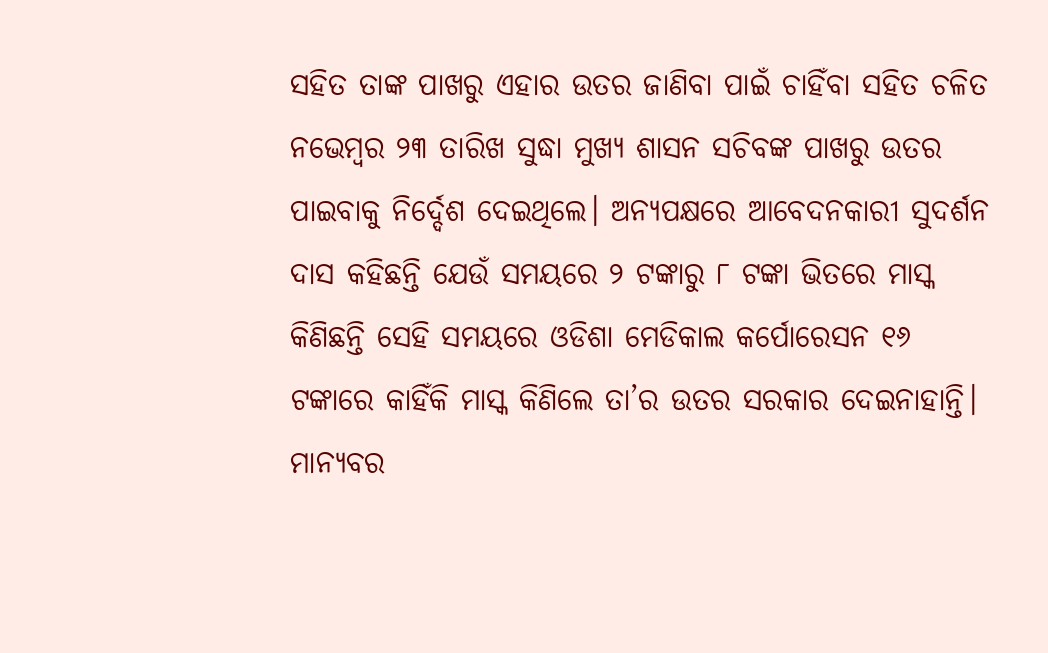ସହିତ ତାଙ୍କ ପାଖରୁ ଏହାର ଉତର ଜାଣିବା ପାଇଁ ଚାହିଁବା ସହିତ ଚଳିତ ନଭେମ୍ବର ୨୩ ତାରିଖ ସୁଦ୍ଧା ମୁଖ୍ୟ ଶାସନ ସଚିବଙ୍କ ପାଖରୁ ଉତର ପାଇବାକୁ ନିର୍ଦ୍ଦେଶ ଦେଇଥିଲେ। ଅନ୍ୟପକ୍ଷରେ ଆବେଦନକାରୀ ସୁଦର୍ଶନ ଦାସ କହିଛନ୍ତି ଯେଉଁ ସମୟରେ ୨ ଟଙ୍କାରୁ ୮ ଟଙ୍କା ଭିତରେ ମାସ୍କ କିଣିଛନ୍ତି ସେହି ସମୟରେ ଓଡିଶା ମେଡିକାଲ କର୍ପୋରେସନ ୧୬ ଟଙ୍କାରେ କାହିଁକି ମାସ୍କ କିଣିଲେ ତା’ର ଉତର ସରକାର ଦେଇନାହାନ୍ତି। ମାନ୍ୟବର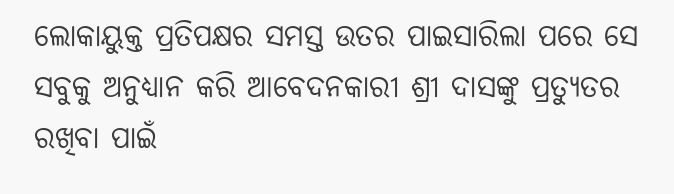ଲୋକାୟୁକ୍ତ ପ୍ରତିପକ୍ଷର ସମସ୍ତ ଉତର ପାଇସାରିଲା ପରେ ସେ ସବୁକୁ ଅନୁଧ୍ୟାନ କରି ଆବେଦନକାରୀ ଶ୍ରୀ ଦାସଙ୍କୁ ପ୍ରତ୍ୟୁତର ରଖିବା ପାଇଁ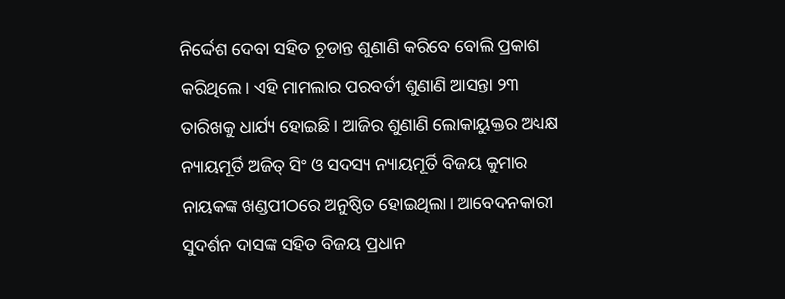ନିର୍ଦ୍ଦେଶ ଦେବା ସହିତ ଚୂଡାନ୍ତ ଶୁଣାଣି କରିବେ ବୋଲି ପ୍ରକାଶ କରିଥିଲେ। ଏହି ମାମଲାର ପରବର୍ତୀ ଶୁଣାଣି ଆସନ୍ତା ୨୩ ତାରିଖକୁ ଧାର୍ଯ୍ୟ ହୋଇଛି। ଆଜିର ଶୁଣାଣି ଲୋକାୟୁକ୍ତର ଅଧ୍ୟକ୍ଷ ନ୍ୟାୟମୂର୍ତି ଅଜିତ୍ ସିଂ ଓ ସଦସ୍ୟ ନ୍ୟାୟମୂର୍ତି ବିଜୟ କୁମାର ନାୟକଙ୍କ ଖଣ୍ଡପୀଠରେ ଅନୁଷ୍ଠିତ ହୋଇଥିଲା। ଆବେଦନକାରୀ ସୁଦର୍ଶନ ଦାସଙ୍କ ସହିତ ବିଜୟ ପ୍ରଧାନ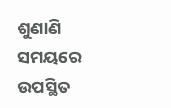ଶୁଣାଣି ସମୟରେ ଉପସ୍ଥିତ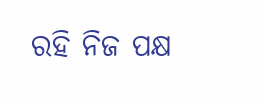ରହି ନିଜ ପକ୍ଷ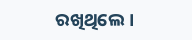ରଖିଥିଲେ।